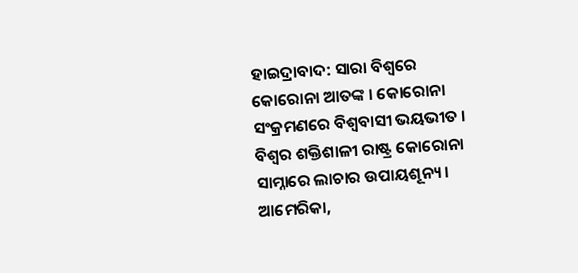ହାଇଦ୍ରାବାଦ: ସାରା ବିଶ୍ବରେ କୋରୋନା ଆତଙ୍କ । କୋରୋନା ସଂକ୍ରମଣରେ ବିଶ୍ବବାସୀ ଭୟଭୀତ । ବିଶ୍ବର ଶକ୍ତିଶାଳୀ ରାଷ୍ଟ୍ର କୋରୋନା ସାମ୍ନାରେ ଲାଚାର ଉପାୟଶୂନ୍ୟ । ଆମେରିକା,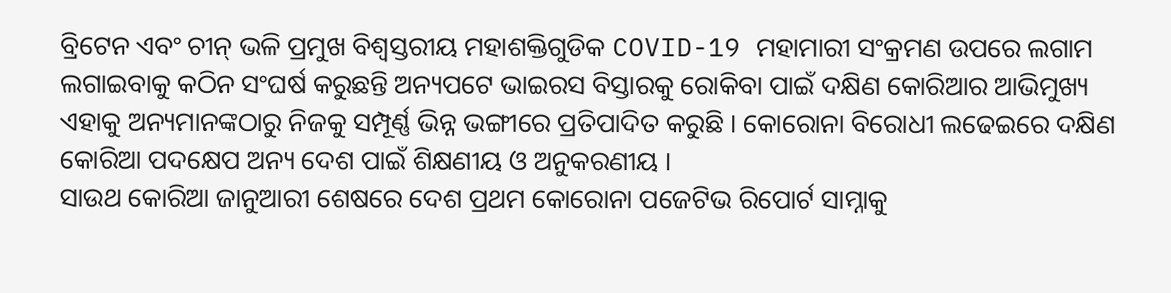ବ୍ରିଟେନ ଏବଂ ଚୀନ୍ ଭଳି ପ୍ରମୁଖ ବିଶ୍ବସ୍ତରୀୟ ମହାଶକ୍ତିଗୁଡିକ COVID-19 ମହାମାରୀ ସଂକ୍ରମଣ ଉପରେ ଲଗାମ ଲଗାଇବାକୁ କଠିନ ସଂଘର୍ଷ କରୁଛନ୍ତି ଅନ୍ୟପଟେ ଭାଇରସ ବିସ୍ତାରକୁ ରୋକିବା ପାଇଁ ଦକ୍ଷିଣ କୋରିଆର ଆଭିମୁଖ୍ୟ ଏହାକୁ ଅନ୍ୟମାନଙ୍କଠାରୁ ନିଜକୁ ସମ୍ପୂର୍ଣ୍ଣ ଭିନ୍ନ ଭଙ୍ଗୀରେ ପ୍ରତିପାଦିତ କରୁଛି । କୋରୋନା ବିରୋଧୀ ଲଢେଇରେ ଦକ୍ଷିଣ କୋରିଆ ପଦକ୍ଷେପ ଅନ୍ୟ ଦେଶ ପାଇଁ ଶିକ୍ଷଣୀୟ ଓ ଅନୁକରଣୀୟ ।
ସାଉଥ କୋରିଆ ଜାନୁଆରୀ ଶେଷରେ ଦେଶ ପ୍ରଥମ କୋରୋନା ପଜେଟିଭ ରିପୋର୍ଟ ସାମ୍ନାକୁ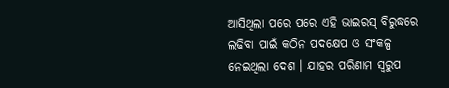ଆସିଥିଲା ପରେ ପରେ ଏହି ଭାଇରସ୍ ବିରୁଦ୍ଧରେ ଲଢିବା ପାଇଁ କଠିନ ପଦକ୍ଷେପ ଓ ସଂକଳ୍ପ ନେଇଥିଲା ଦେଶ । ଯାହର ପରିଣାମ ସ୍ବରୁପ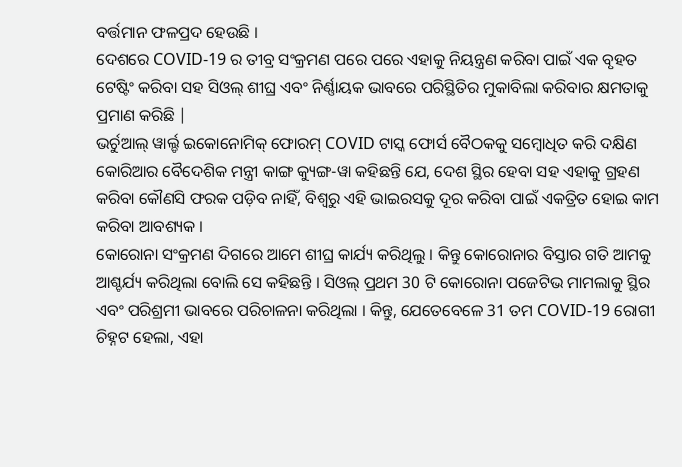ବର୍ତ୍ତମାନ ଫଳପ୍ରଦ ହେଉଛି ।
ଦେଶରେ COVID-19 ର ତୀବ୍ର ସଂକ୍ରମଣ ପରେ ପରେ ଏହାକୁ ନିୟନ୍ତ୍ରଣ କରିବା ପାଇଁ ଏକ ବୃହତ ଟେଷ୍ଟିଂ କରିବା ସହ ସିଓଲ୍ ଶୀଘ୍ର ଏବଂ ନିର୍ଣ୍ଣାୟକ ଭାବରେ ପରିସ୍ଥିତିର ମୁକାବିଲା କରିବାର କ୍ଷମତାକୁ ପ୍ରମାଣ କରିଛି |
ଭର୍ଚୁଆଲ୍ ୱାର୍ଲ୍ଡ ଇକୋନୋମିକ୍ ଫୋରମ୍ COVID ଟାସ୍କ ଫୋର୍ସ ବୈଠକକୁ ସମ୍ବୋଧିତ କରି ଦକ୍ଷିଣ କୋରିଆର ବୈଦେଶିକ ମନ୍ତ୍ରୀ କାଙ୍ଗ କ୍ୟୁଙ୍ଗ-ୱା କହିଛନ୍ତି ଯେ, ଦେଶ ସ୍ଥିର ହେବା ସହ ଏହାକୁ ଗ୍ରହଣ କରିବା କୌଣସି ଫରକ ପଡ଼ିବ ନାହିଁ, ବିଶ୍ବରୁ ଏହି ଭାଇରସକୁ ଦୂର କରିବା ପାଇଁ ଏକତ୍ରିତ ହୋଇ କାମ କରିବା ଆବଶ୍ୟକ ।
କୋରୋନା ସଂକ୍ରମଣ ଦିଗରେ ଆମେ ଶୀଘ୍ର କାର୍ଯ୍ୟ କରିଥିଲୁ । କିନ୍ତୁ କୋରୋନାର ବିସ୍ତାର ଗତି ଆମକୁ ଆଶ୍ଚର୍ଯ୍ୟ କରିଥିଲା ବୋଲି ସେ କହିଛନ୍ତି । ସିଓଲ୍ ପ୍ରଥମ 30 ଟି କୋରୋନା ପଜେଟିଭ ମାମଲାକୁ ସ୍ଥିର ଏବଂ ପରିଶ୍ରମୀ ଭାବରେ ପରିଚାଳନା କରିଥିଲା । କିନ୍ତୁ, ଯେତେବେଳେ 31 ତମ COVID-19 ରୋଗୀ ଚିହ୍ନଟ ହେଲା, ଏହା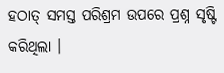ହଠାତ୍ ସମସ୍ତ ପରିଶ୍ରମ ଉପରେ ପ୍ରଶ୍ନ ସୃଷ୍ଟି କରିଥିଲା ।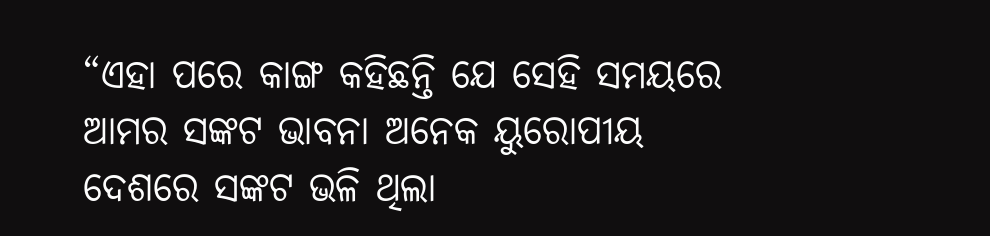“ଏହା ପରେ କାଙ୍ଗ କହିଛନ୍ତି ଯେ ସେହି ସମୟରେ ଆମର ସଙ୍କଟ ଭାବନା ଅନେକ ୟୁରୋପୀୟ ଦେଶରେ ସଙ୍କଟ ଭଳି ଥିଲା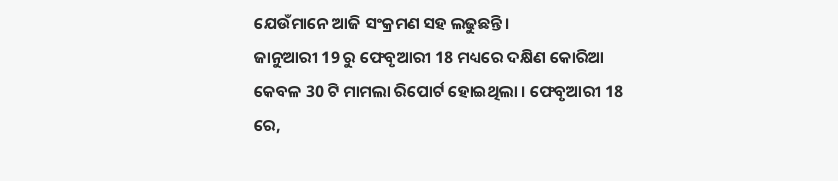ଯେଉଁମାନେ ଆଜି ସଂକ୍ରମଣ ସହ ଲଢୁଛନ୍ତି।
ଜାନୁଆରୀ 19 ରୁ ଫେବୃଆରୀ 18 ମଧ୍ୟରେ ଦକ୍ଷିଣ କୋରିଆ କେବଳ 30 ଟି ମାମଲା ରିପୋର୍ଟ ହୋଇଥିଲା । ଫେବୃଆରୀ 18 ରେ,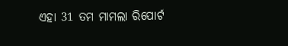ଏହା 31 ତମ ମାମଲା ରିପୋର୍ଟ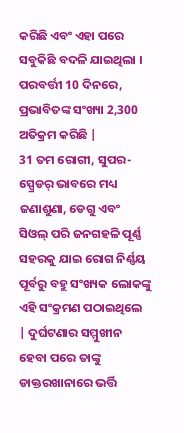କରିଛି ଏବଂ ଏହା ପରେ ସବୁକିଛି ବଦଳି ଯାଇଥିଲା । ପରବର୍ତ୍ତୀ 10 ଦିନରେ, ପ୍ରଭାବିତଙ୍କ ସଂଖ୍ୟା 2,300 ଅତିକ୍ରମ କରିଛି |
31 ତମ ରୋଗୀ, ସୁପର-ସ୍ପ୍ରେଡର୍ ଭାବରେ ମଧ୍ୟ ଜଣାଶୁଣା, ଡେଗୁ ଏବଂ ସିଓଲ୍ ପରି ଜନଗହଳି ପୂର୍ଣ୍ଣ ସହରକୁ ଯାଇ ରୋଗ ନିର୍ଣ୍ଣୟ ପୂର୍ବରୁ ବହୁ ସଂଖ୍ୟକ ଲୋକଙ୍କୁ ଏହି ସଂକ୍ରମଣ ପଠାଇଥିଲେ | ଦୁର୍ଘଟଣାର ସମ୍ମୁଖୀନ ହେବା ପରେ ତାଙ୍କୁ ଡାକ୍ତରଖାନାରେ ଭର୍ତ୍ତି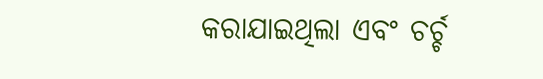କରାଯାଇଥିଲା ଏବଂ ଚର୍ଚ୍ଚ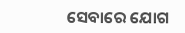ସେବାରେ ଯୋଗ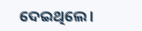ଦେଇଥିଲେ।